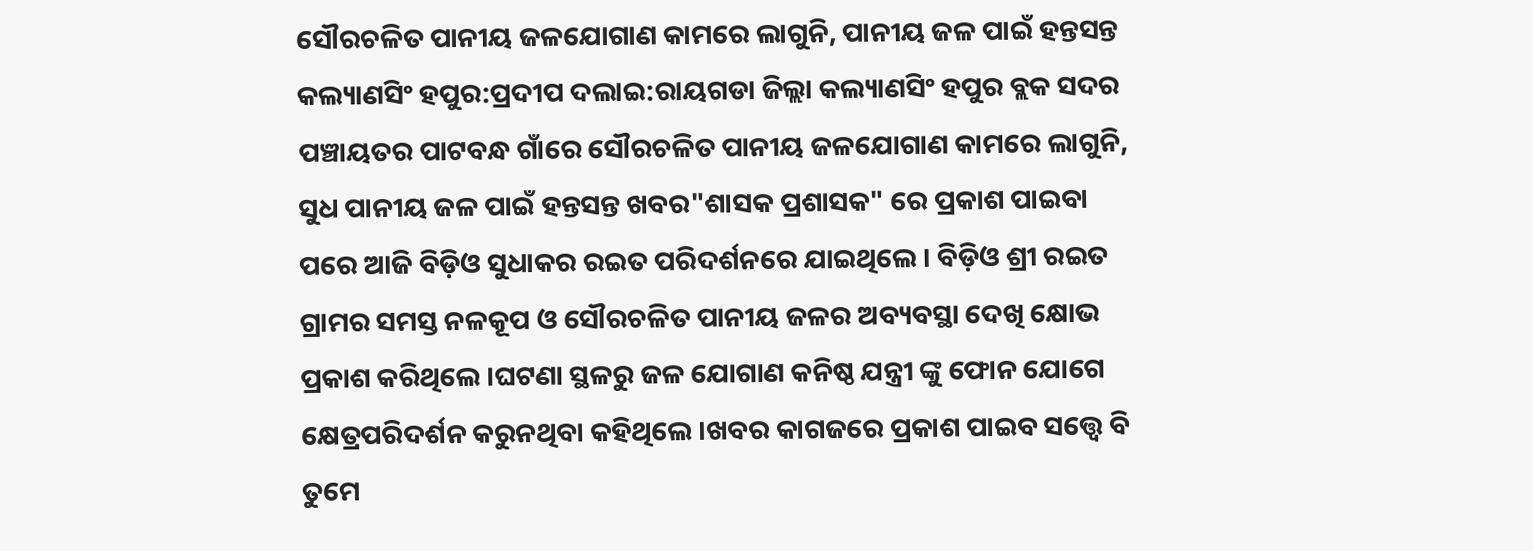ସୌରଚଳିତ ପାନୀୟ ଜଳଯୋଗାଣ କାମରେ ଲାଗୁନି, ପାନୀୟ ଜଳ ପାଇଁ ହନ୍ତସନ୍ତ
କଲ୍ୟାଣସିଂ ହପୁର:ପ୍ରଦୀପ ଦଲାଇ:ରାୟଗଡା ଜିଲ୍ଲା କଲ୍ୟାଣସିଂ ହପୁର ବ୍ଲକ ସଦର ପଞ୍ଚାୟତର ପାଟବନ୍ଧ ଗାଁରେ ସୌରଚଳିତ ପାନୀୟ ଜଳଯୋଗାଣ କାମରେ ଲାଗୁନି, ସୁଧ ପାନୀୟ ଜଳ ପାଇଁ ହନ୍ତସନ୍ତ ଖବର"ଶାସକ ପ୍ରଶାସକ" ରେ ପ୍ରକାଶ ପାଇବା ପରେ ଆଜି ବିଡ଼ିଓ ସୁଧାକର ରଇତ ପରିଦର୍ଶନରେ ଯାଇଥିଲେ । ବିଡ଼ିଓ ଶ୍ରୀ ରଇତ ଗ୍ରାମର ସମସ୍ତ ନଳକୂପ ଓ ସୌରଚଳିତ ପାନୀୟ ଜଳର ଅବ୍ୟବସ୍ଥା ଦେଖି କ୍ଷୋଭ ପ୍ରକାଶ କରିଥିଲେ ।ଘଟଣା ସ୍ଥଳରୁ ଜଳ ଯୋଗାଣ କନିଷ୍ଠ ଯନ୍ତ୍ରୀ ଙ୍କୁ ଫୋନ ଯୋଗେ କ୍ଷେତ୍ରପରିଦର୍ଶନ କରୁନଥିବା କହିଥିଲେ ।ଖବର କାଗଜରେ ପ୍ରକାଶ ପାଇବ ସତ୍ତ୍ୱେ ବି ତୁମେ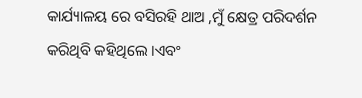କାର୍ଯ୍ୟାଳୟ ରେ ବସିରହି ଥାଅ ,ମୁଁ କ୍ଷେତ୍ର ପରିଦର୍ଶନ କରିଥିବି କହିଥିଲେ ।ଏବଂ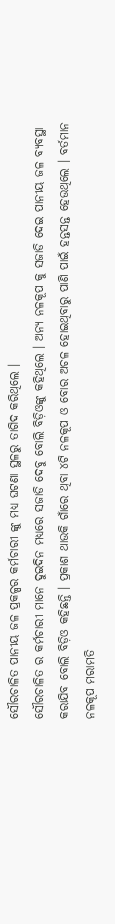ସୌରଚାଳିତ ପାନୀୟ ଜଳ ପ୍ରକଳ୍ପର କର୍ମଚାରୀ ଙ୍କୁ ମଧ୍ୟ ଘଟଣା ସ୍ଥଳରୁ ତାଗିଦ କରିଥିଲେ ।
ସୌରଚାଳିତ ର କର୍ମଚାରୀ ମାନେ ଦୁଇଦିନ ମଧ୍ୟରେ ସଜାଡି ଦେବୁ ବୋଲି ବିଡ଼ିଓଙ୍କୁ କହିଥିଲେ । ଅନ୍ୟ ନଳକୂପ କୁ ସଜାଡି ଦେଇ ପାନୀୟ ଜଳ ବ୍ୟବସ୍ଥା କରାଯିବ ବୋଲି ବିଡ଼ିଓ କହିଛନ୍ତି । ପ୍ରକାଶ ଥାଉକି ଗାଁରେ ଥିବା ୪ଟି ନଳକୂପ ଓ ବୋର ଅଚଳ ହୋଇଥିବାରୁ ପାଣି ପାଇଁ ହନ୍ତସନ୍ତ ହେଉଥିଲେ । ବର୍ତମାନ ନଳକୂପ ମରାମତି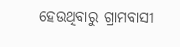ହେଉଥିବାରୁ ଗ୍ରାମବାସୀ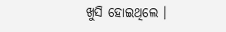ଖୁସି ହୋଇଥିଲେ ।